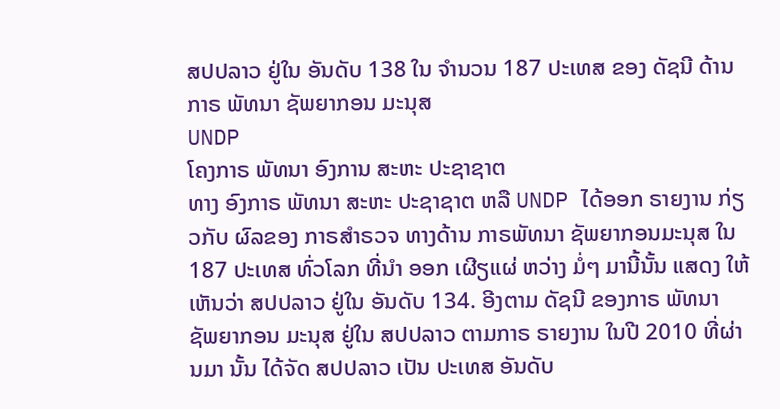ສປປລາວ ຢູ່ໃນ ອັນດັບ 138 ໃນ ຈຳນວນ 187 ປະເທສ ຂອງ ດັຊນີ ດ້ານກາຣ ພັທນາ ຊັພຍາກອນ ມະນຸສ
UNDP
ໂຄງກາຣ ພັທນາ ອົງການ ສະຫະ ປະຊາຊາຕ
ທາງ ອົງກາຣ ພັທນາ ສະຫະ ປະຊາຊາຕ ຫລື UNDP ໄດ້ອອກ ຣາຍງານ ກ່ຽວກັບ ຜົລຂອງ ກາຣສຳຣວຈ ທາງດ້ານ ກາຣພັທນາ ຊັພຍາກອນມະນຸສ ໃນ 187 ປະເທສ ທົ່ວໂລກ ທີ່ນຳ ອອກ ເຜີຽແຜ່ ຫວ່າງ ມໍ່ໆ ມານີ້ນັ້ນ ແສດງ ໃຫ້ເຫັນວ່າ ສປປລາວ ຢູ່ໃນ ອັນດັບ 134. ອີງຕາມ ດັຊນີ ຂອງກາຣ ພັທນາ ຊັພຍາກອນ ມະນຸສ ຢູ່ໃນ ສປປລາວ ຕາມກາຣ ຣາຍງານ ໃນປີ 2010 ທີ່ຜ່ານມາ ນັ້ນ ໄດ້ຈັດ ສປປລາວ ເປັນ ປະເທສ ອັນດັບ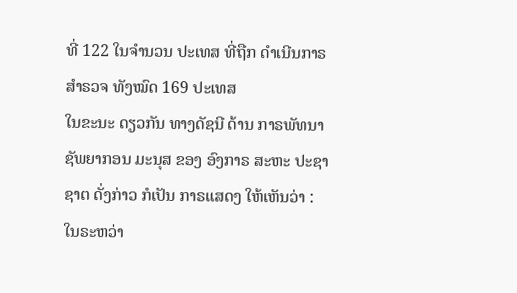ທີ່ 122 ໃນຈຳນວນ ປະເທສ ທີ່ຖືກ ດຳເນີນກາຣ ສຳຣວຈ ທັງໝົດ 169 ປະເທສ
ໃນຂະນະ ດຽວກັນ ທາງດັຊນີ ດ້ານ ກາຣພັທນາ ຊັພຍາກອນ ມະນຸສ ຂອງ ອົງກາຣ ສະຫະ ປະຊາຊາຕ ດັ່ງກ່າວ ກໍເປັນ ກາຣແສດງ ໃຫ້ເຫັນວ່າ : ໃນຣະຫວ່າ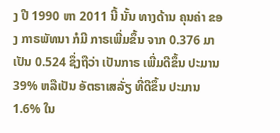ງ ປີ 1990 ຫາ 2011 ນີ້ ນັ້ນ ທາງດ້ານ ຄຸນຄ່າ ຂອງ ກາຣພັທນາ ກໍມີ ກາຣເພີ່ມຂຶ້ນ ຈາກ 0.376 ມາເປັນ 0.524 ຊຶ່ງຖືວ່າ ເປັນກາຣ ເພີ່ມດີຂຶ້ນ ປະມານ 39% ຫລືເປັນ ອັຕຣາເສລັ່ຽ ທີ່ດີຂຶ້ນ ປະມານ 1.6% ໃນ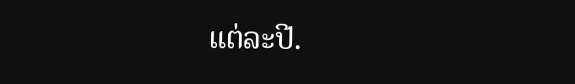ແຕ່ລະປີ.